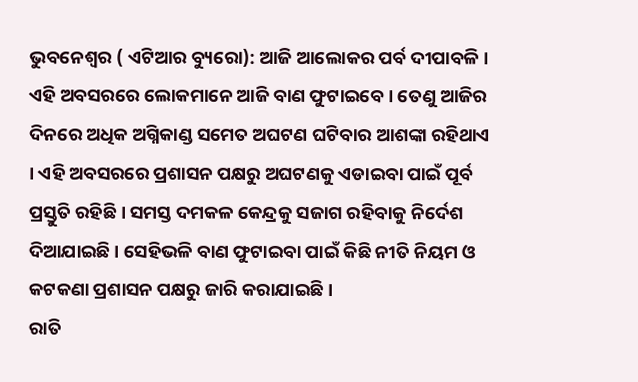ଭୁବନେଶ୍ୱର ( ଏଟିଆର ବ୍ୟୁରୋ): ଆଜି ଆଲୋକର ପର୍ବ ଦୀପାବଳି । ଏହି ଅବସରରେ ଲୋକମାନେ ଆଜି ବାଣ ଫୁଟାଇବେ । ତେଣୁ ଆଜିର ଦିନରେ ଅଧିକ ଅଗ୍ନିକାଣ୍ଡ ସମେତ ଅଘଟଣ ଘଟିବାର ଆଶଙ୍କା ରହିଥାଏ । ଏହି ଅବସରରେ ପ୍ରଶାସନ ପକ୍ଷରୁ ଅଘଟଣକୁ ଏଡାଇବା ପାଇଁ ପୂର୍ବ ପ୍ରସ୍ତୁତି ରହିଛି । ସମସ୍ତ ଦମକଳ କେନ୍ଦ୍ରକୁ ସଜାଗ ରହିବାକୁ ନିର୍ଦେଶ ଦିଆଯାଇଛି । ସେହିଭଳି ବାଣ ଫୁଟାଇବା ପାଇଁ କିଛି ନୀତି ନିୟମ ଓ କଟକଣା ପ୍ରଶାସନ ପକ୍ଷରୁ ଜାରି କରାଯାଇଛି ।
ରାତି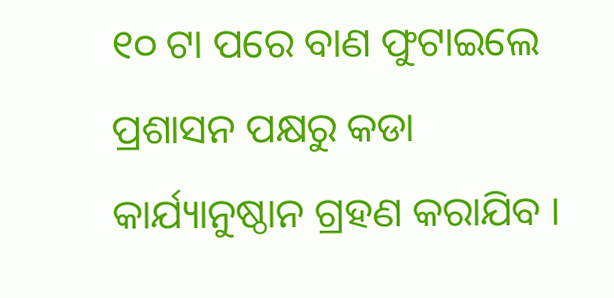୧୦ ଟା ପରେ ବାଣ ଫୁଟାଇଲେ ପ୍ରଶାସନ ପକ୍ଷରୁ କଡା କାର୍ଯ୍ୟାନୁଷ୍ଠାନ ଗ୍ରହଣ କରାଯିବ ।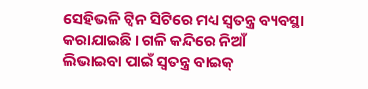ସେହିଭଳି ଟ୍ୱିନ ସିଟିରେ ମଧ୍ୟ ସ୍ୱତନ୍ତ୍ର ବ୍ୟବସ୍ଥା କରାଯାଇଛି । ଗଳି କନ୍ଦିରେ ନିଆଁ ଲିଭାଇବା ପାଇଁ ସ୍ୱତନ୍ତ୍ର ବାଇକ୍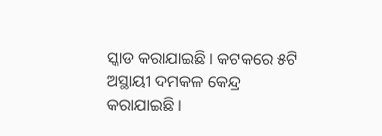ସ୍କାଡ କରାଯାଇଛି । କଟକରେ ୫ଟି ଅସ୍ଥାୟୀ ଦମକଳ କେନ୍ଦ୍ର କରାଯାଇଛି ।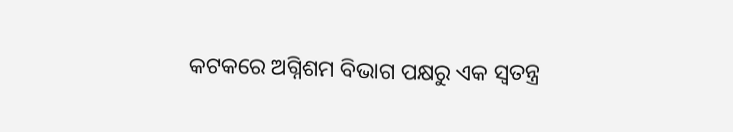କଟକରେ ଅଗ୍ନିଶମ ବିଭାଗ ପକ୍ଷରୁ ଏକ ସ୍ବତନ୍ତ୍ର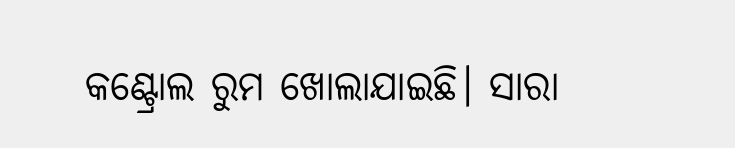କଣ୍ଟ୍ରୋଲ ରୁମ ଖୋଲାଯାଇଛି। ସାରା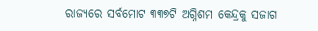ରାଜ୍ୟରେ ସର୍ବମୋଟ ୩୩୭ଟି ଅଗ୍ନିଶମ କେନ୍ଦ୍ରକୁ ସଜାଗ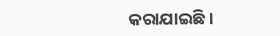କରାଯାଇଛି ।